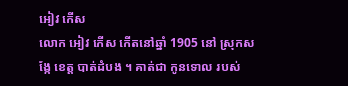អៀវ កើស
លោក អៀវ កើស កើតនៅឆ្នាំ 1905 នៅ ស្រុកសង្កែ ខេត្ត បាត់ដំបង ។ គាត់ជា កូនទោល របស់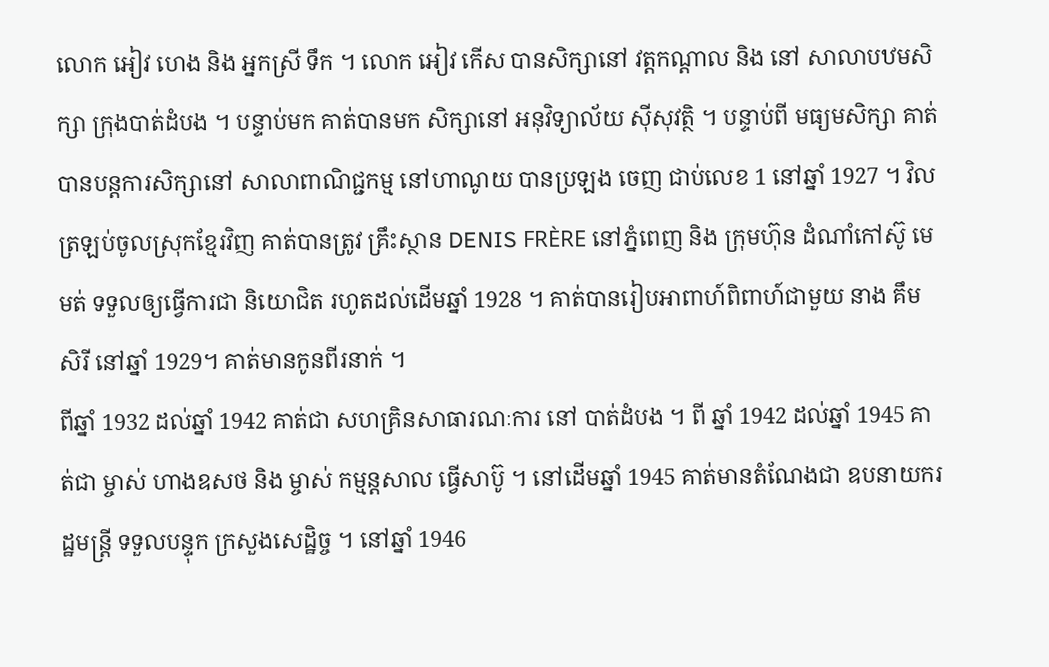លោក អៀវ ហេង និង អ្នកស្រី ទឹក ។ លោក អៀវ កើស បានសិក្សានៅ វត្តកណ្តាល និង នៅ សាលាបឋមសិក្សា ក្រុងបាត់ដំបង ។ បន្ទាប់មក គាត់បានមក សិក្សានៅ អនុវិទ្យាល័យ ស៊ីសុវត្ថិ ។ បន្ទាប់ពី មធ្យមសិក្សា គាត់ បានបន្តការសិក្សានៅ សាលាពាណិជ្ជកម្ម នៅហាណូយ បានប្រឡង ចេញ ជាប់លេខ 1 នៅឆ្នាំ 1927 ។ វិលត្រឡប់ចូលស្រុកខ្មែរវិញ គាត់បានត្រូវ គ្រឹះស្ថាន DENIS FRÈRE នៅភ្នំពេញ និង ក្រុមហ៊ុន ដំណាំកៅស៊ូ មេមត់ ទទួលឲ្យធ្វើការជា និយោជិត រហូតដល់ដើមឆ្នាំ 1928 ។ គាត់បានរៀបអាពាហ៍ពិពាហ៍ជាមួយ នាង គឹម សិរី នៅឆ្នាំ 1929។ គាត់មានកូនពីរនាក់ ។
ពីឆ្នាំ 1932 ដល់ឆ្នាំ 1942 គាត់ជា សហគ្រិនសាធារណៈការ នៅ បាត់ដំបង ។ ពី ឆ្នាំ 1942 ដល់ឆ្នាំ 1945 គាត់ជា ម្ចាស់ ហាងឧសថ និង ម្ចាស់ កម្មន្តសាល ធ្វើសាប៊ូ ។ នៅដើមឆ្នាំ 1945 គាត់មានតំណែងជា ឧបនាយករដ្ឋមន្ត្រី ទទួលបន្ទុក ក្រសួងសេដ្ឋិច្ច ។ នៅឆ្នាំ 1946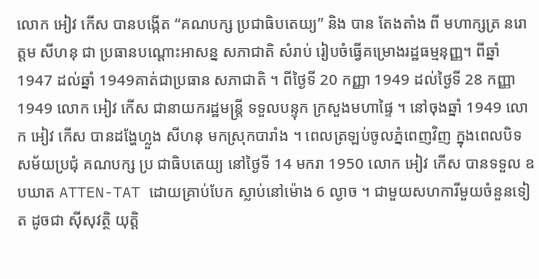លោក អៀវ កើស បានបង្កើត “គណបក្ស ប្រជាធិបតេយ្យ” និង បាន តែងតាំង ពី មហាក្សត្រ នរោត្តម សីហនុ ជា ប្រធានបណ្តោះអាសន្ន សភាជាតិ សំរាប់ រៀបចំធ្វើគម្រោងរដ្ឋធម្មនុញ្ញ។ ពីឆ្នាំ 1947 ដល់ឆ្នាំ 1949គាត់ជាប្រធាន សភាជាតិ ។ ពីថ្ងៃទី 20 កញ្ញា 1949 ដល់ថ្ងៃទី 28 កញ្ញា 1949 លោក អៀវ កើស ជានាយករដ្ឋមន្ត្រី ទទួលបន្ទុក ក្រសួងមហាផ្ទៃ ។ នៅចុងឆ្នាំ 1949 លោក អៀវ កើស បានដង្ហែហ្លួង សីហនុ មកស្រុកបារាំង ។ ពេលត្រឡប់ចូលភ្នំពេញវិញ ក្នុងពេលបិទសម័យប្រជុំ គណបក្ស ប្រ ជាធិបតេយ្យ នៅថ្ងៃទី 14 មករា 1950 លោក អៀវ កើស បានទទួល ឧបឃាត ATTEN-TAT ដោយគ្រាប់បែក ស្លាប់នៅម៉ោង 6 ល្ងាច ។ ជាមួយសហការីមួយចំនួនទៀត ដូចជា ស៊ីសុវត្ថិ យុត្តិ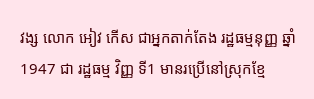វង្ស លោក អៀវ កើស ជាអ្នកតាក់តែង រដ្ឋធម្មនុញ្ញ ឆ្នាំ 1947 ជា រដ្ឋធម្ម វិញ្ញ ទី1 មានរប្រើនៅស្រុកខ្មែ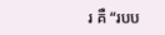រ គឺ “របប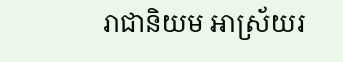រាជានិយម អាស្រ័យរ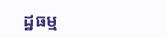ដ្ឋធម្ម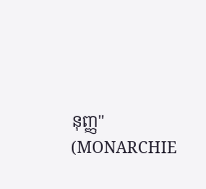នុញ្ញ" (MONARCHIE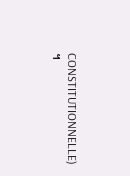CONSTITUTIONNELLE) ។